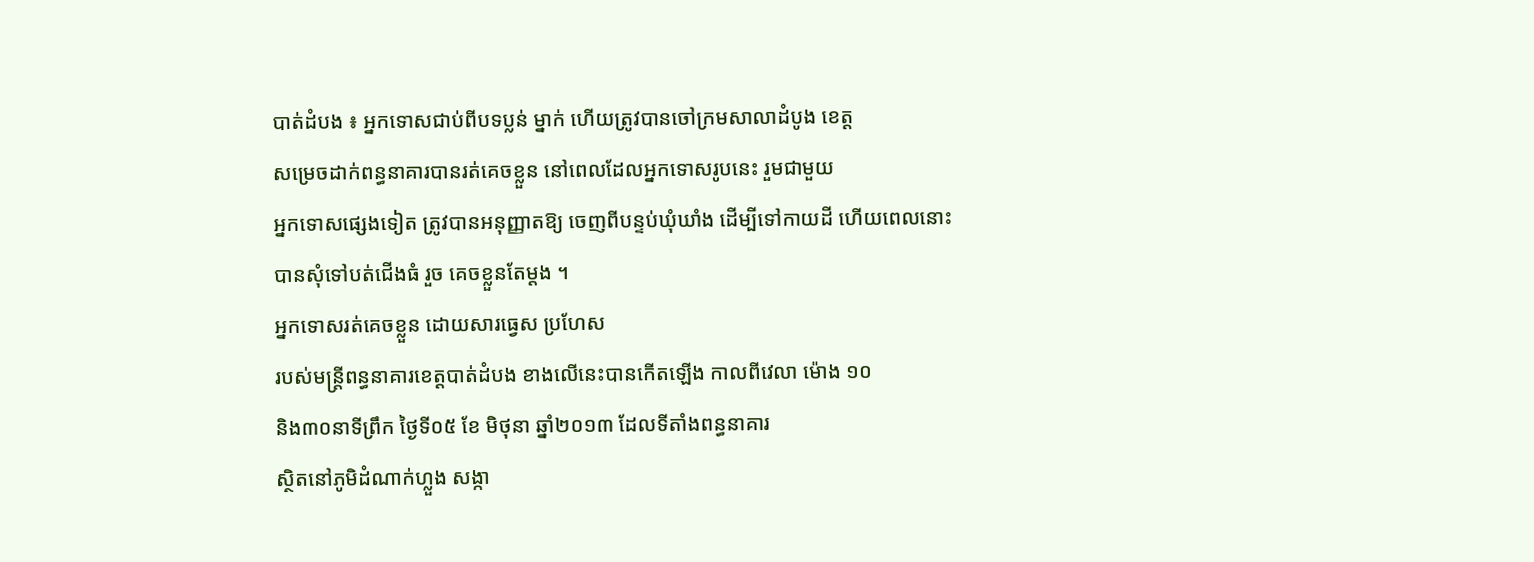បាត់ដំបង ៖ អ្នកទោសជាប់ពីបទប្លន់ ម្នាក់ ហើយត្រូវបានចៅក្រមសាលាដំបូង ខេត្ដ
សម្រេចដាក់ពន្ធនាគារបានរត់គេចខ្លួន នៅពេលដែលអ្នកទោសរូបនេះ រួមជាមួយ
អ្នកទោសផ្សេងទៀត ត្រូវបានអនុញ្ញាតឱ្យ ចេញពីបន្ទប់ឃុំឃាំង ដើម្បីទៅកាយដី ហើយពេលនោះ
បានសុំទៅបត់ជើងធំ រួច គេចខ្លួនតែម្ដង ។
អ្នកទោសរត់គេចខ្លួន ដោយសារធ្វេស ប្រហែស
របស់មន្ដ្រីពន្ធនាគារខេត្ដបាត់ដំបង ខាងលើនេះបានកើតឡើង កាលពីវេលា ម៉ោង ១០
និង៣០នាទីព្រឹក ថ្ងៃទី០៥ ខែ មិថុនា ឆ្នាំ២០១៣ ដែលទីតាំងពន្ធនាគារ
ស្ថិតនៅភូមិដំណាក់ហ្លួង សង្កា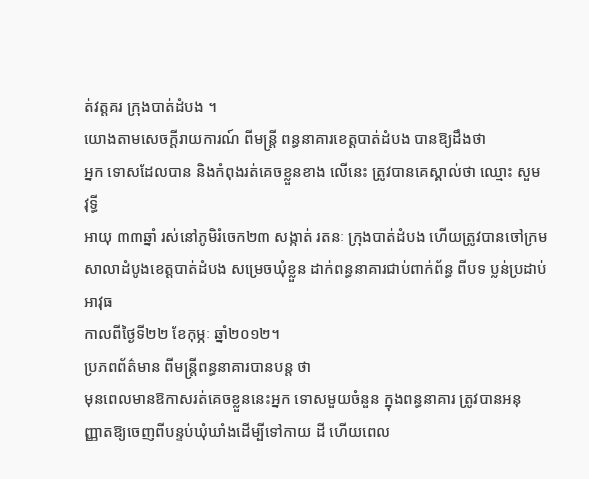ត់វត្ដគរ ក្រុងបាត់ដំបង ។
យោងតាមសេចក្ដីរាយការណ៍ ពីមន្ដ្រី ពន្ធនាគារខេត្ដបាត់ដំបង បានឱ្យដឹងថា
អ្នក ទោសដែលបាន និងកំពុងរត់គេចខ្លួនខាង លើនេះ ត្រូវបានគេស្គាល់ថា ឈ្មោះ សួម វុទ្ធី
អាយុ ៣៣ឆ្នាំ រស់នៅភូមិរំចេក២៣ សង្កាត់ រតនៈ ក្រុងបាត់ដំបង ហើយត្រូវបានចៅក្រម
សាលាដំបូងខេត្ដបាត់ដំបង សម្រេចឃុំខ្លួន ដាក់ពន្ធនាគារជាប់ពាក់ព័ន្ធ ពីបទ ប្លន់ប្រដាប់អាវុធ
កាលពីថ្ងៃទី២២ ខែកុម្ភៈ ឆ្នាំ២០១២។
ប្រភពព័ត៌មាន ពីមន្ដ្រីពន្ធនាគារបានបន្ដ ថា
មុនពេលមានឱកាសរត់គេចខ្លួននេះអ្នក ទោសមួយចំនួន ក្នុងពន្ធនាគារ ត្រូវបានអនុ
ញ្ញាតឱ្យចេញពីបន្ទប់ឃុំឃាំងដើម្បីទៅកាយ ដី ហើយពេល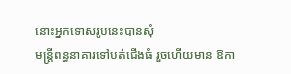នោះអ្នកទោសរូបនេះបានសុំ
មន្ដ្រីពន្ធនាគារទៅបត់ជើងធំ រួចហើយមាន ឱកា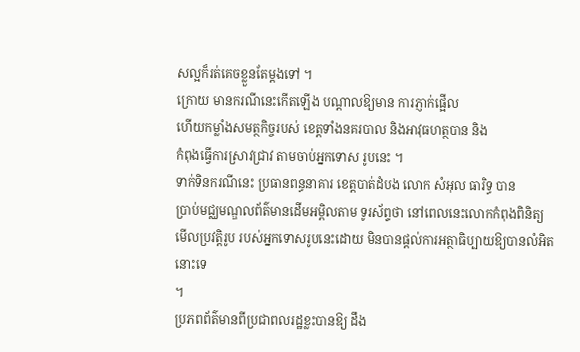សល្អក៏រត់គេចខ្លួនតែម្ដងទៅ ។
ក្រោយ មានករណីនេះកើតឡើង បណ្ដាលឱ្យមាន ការភ្ញាក់ផ្អើល
ហើយកម្លាំងសមត្ថកិច្ចរបស់ ខេត្ដទាំងនគរបាល និងអាវុធហត្ថបាន និង
កំពុងធ្វើការស្រាវជ្រាវ តាមចាប់អ្នកទោស រូបនេះ ។
ទាក់ទិនករណីនេះ ប្រធានពន្ធនាគារ ខេត្ដបាត់ដំបង លោក សំអុល ធារិទ្ធ បាន
ប្រាប់មជ្ឈមណ្ឌលព័ត៌មានដើមអម្ពិលតាម ទូរស័ព្ទថា នៅពេលនេះលោកកំពុងពិនិត្យ
មើលប្រវត្ដិរូប របស់អ្នកទោសរូបនេះដោយ មិនបានផ្ដល់ការអត្ថាធិប្បាយឱ្យបានលំអិត នោះទេ
។
ប្រភពព័ត៌មានពីប្រជាពលរដ្ឋខ្លះបានឱ្យ ដឹង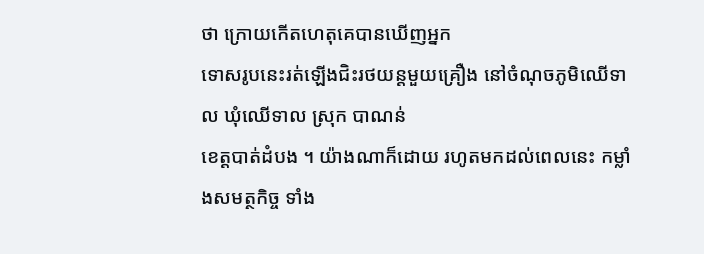ថា ក្រោយកើតហេតុគេបានឃើញអ្នក
ទោសរូបនេះរត់ឡើងជិះរថយន្ដមួយគ្រឿង នៅចំណុចភូមិឈើទាល ឃុំឈើទាល ស្រុក បាណន់
ខេត្ដបាត់ដំបង ។ យ៉ាងណាក៏ដោយ រហូតមកដល់ពេលនេះ កម្លាំងសមត្ថកិច្ច ទាំង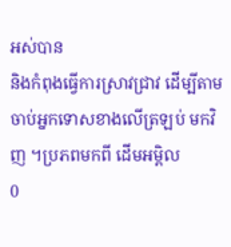អស់បាន
និងកំពុងធ្វើការស្រាវជ្រាវ ដើម្បីតាមចាប់អ្នកទោសខាងលើត្រឡប់ មកវិញ ។ប្រភពមកពី ដើមអម្ពិល
0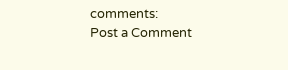comments:
Post a Comment